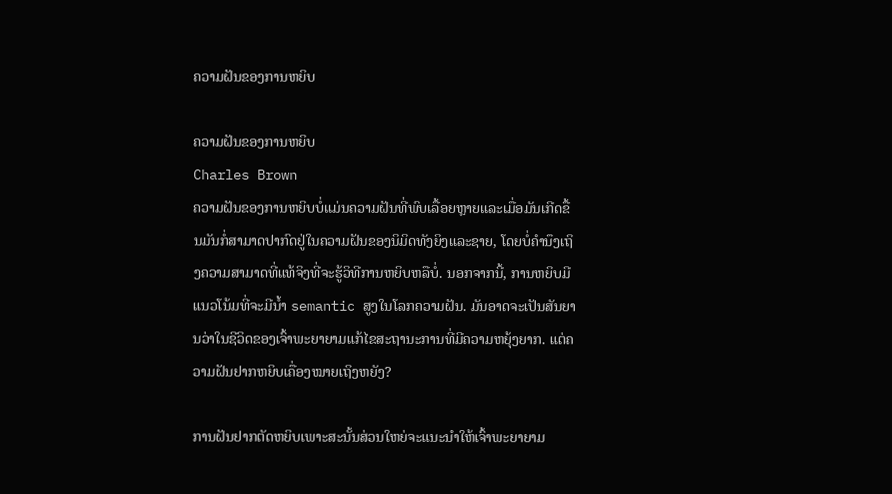ຄວາມຝັນຂອງການຫຍິບ

ຄວາມຝັນຂອງການຫຍິບ
Charles Brown
ຄວາມຝັນຂອງການຫຍິບບໍ່ແມ່ນຄວາມຝັນທີ່ພົບເລື້ອຍຫຼາຍແລະເມື່ອມັນເກີດຂື້ນມັນກໍ່ສາມາດປາກົດຢູ່ໃນຄວາມຝັນຂອງນິມິດທັງຍິງແລະຊາຍ, ໂດຍບໍ່ຄໍານຶງເຖິງຄວາມສາມາດທີ່ແທ້ຈິງທີ່ຈະຮູ້ວິທີການຫຍິບຫລືບໍ່. ນອກຈາກນີ້, ການຫຍິບມີແນວໂນ້ມທີ່ຈະມີນ້ຳ semantic ສູງໃນໂລກຄວາມຝັນ. ມັນອາດຈະເປັນສັນຍານວ່າໃນຊີວິດຂອງເຈົ້າພະຍາຍາມແກ້ໄຂສະຖານະການທີ່ມີຄວາມຫຍຸ້ງຍາກ. ແຕ່ຄວາມຝັນຢາກຫຍິບເຄື່ອງໝາຍເຖິງຫຍັງ?

ການຝັນຢາກຕັດຫຍິບເພາະສະນັ້ນສ່ວນໃຫຍ່ຈະແນະນຳໃຫ້ເຈົ້າພະຍາຍາມ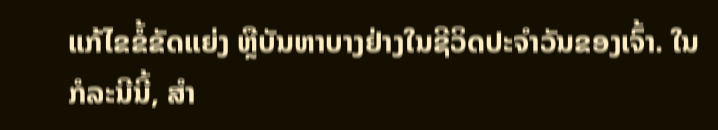ແກ້ໄຂຂໍ້ຂັດແຍ່ງ ຫຼືບັນຫາບາງຢ່າງໃນຊີວິດປະຈຳວັນຂອງເຈົ້າ. ໃນກໍລະນີນີ້, ສໍາ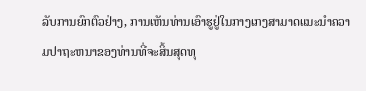ລັບການຍົກຕົວຢ່າງ, ການເຫັນທ່ານເອົາຮູຢູ່ໃນກາງເກງສາມາດແນະນໍາຄວາມປາຖະຫນາຂອງທ່ານທີ່ຈະສິ້ນສຸດທຸ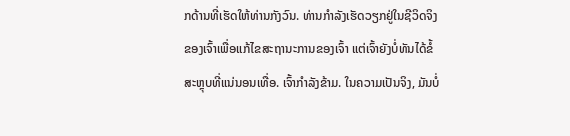ກດ້ານທີ່ເຮັດໃຫ້ທ່ານກັງວົນ. ທ່ານກຳລັງເຮັດວຽກຢູ່ໃນຊີວິດຈິງຂອງເຈົ້າເພື່ອແກ້ໄຂສະຖານະການຂອງເຈົ້າ ແຕ່ເຈົ້າຍັງບໍ່ທັນໄດ້ຂໍ້ສະຫຼຸບທີ່ແນ່ນອນເທື່ອ. ເຈົ້າກໍາລັງຂ້າມ. ໃນຄວາມເປັນຈິງ, ມັນບໍ່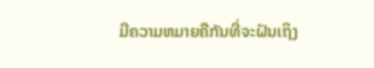ມີຄວາມຫມາຍຄືກັນທີ່ຈະຝັນເຖິງ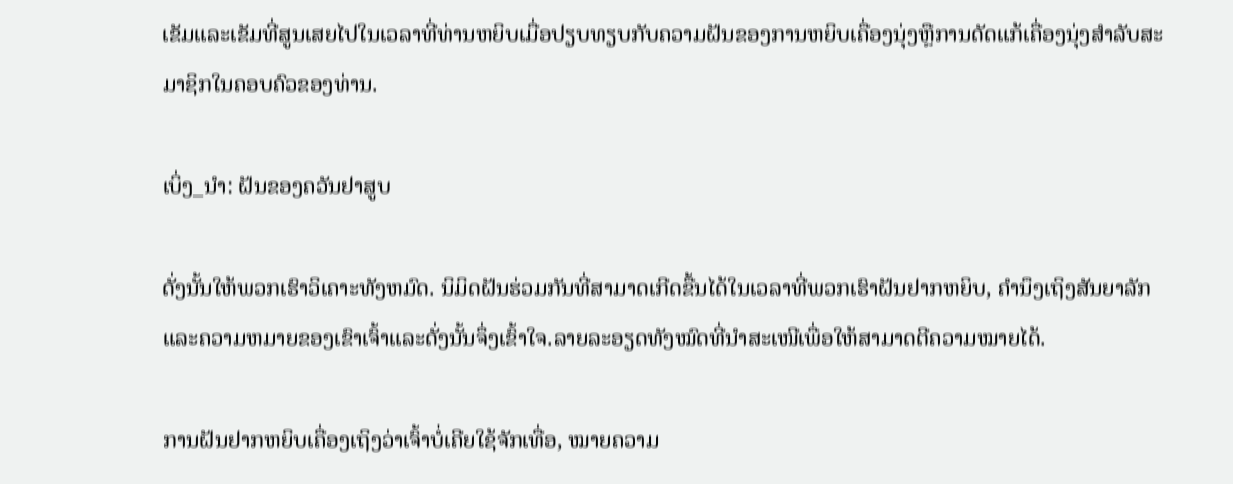ເຂັມແລະເຂັມທີ່ສູນເສຍໄປໃນເວລາທີ່ທ່ານຫຍິບເມື່ອປຽບທຽບກັບຄວາມຝັນຂອງການຫຍິບເຄື່ອງນຸ່ງຫຼືການດັດແກ້ເຄື່ອງນຸ່ງສໍາລັບສະມາຊິກໃນຄອບຄົວຂອງທ່ານ.

ເບິ່ງ_ນຳ: ຝັນຂອງຄວັນຢາສູບ

ດັ່ງນັ້ນໃຫ້ພວກເຮົາວິເຄາະທັງຫມົດ. ນິມິດຝັນຮ່ວມກັນທີ່ສາມາດເກີດຂື້ນໄດ້ໃນເວລາທີ່ພວກເຮົາຝັນຢາກຫຍິບ, ຄໍານຶງເຖິງສັນຍາລັກແລະຄວາມຫມາຍຂອງເຂົາເຈົ້າແລະດັ່ງນັ້ນຈຶ່ງເຂົ້າໃຈ.ລາຍລະອຽດທັງໝົດທີ່ນຳສະເໜີເພື່ອໃຫ້ສາມາດຕີຄວາມໝາຍໄດ້.

ການຝັນຢາກຫຍິບເຄື່ອງເຖິງວ່າເຈົ້າບໍ່ເຄີຍໃຊ້ຈັກເທື່ອ, ໝາຍຄວາມ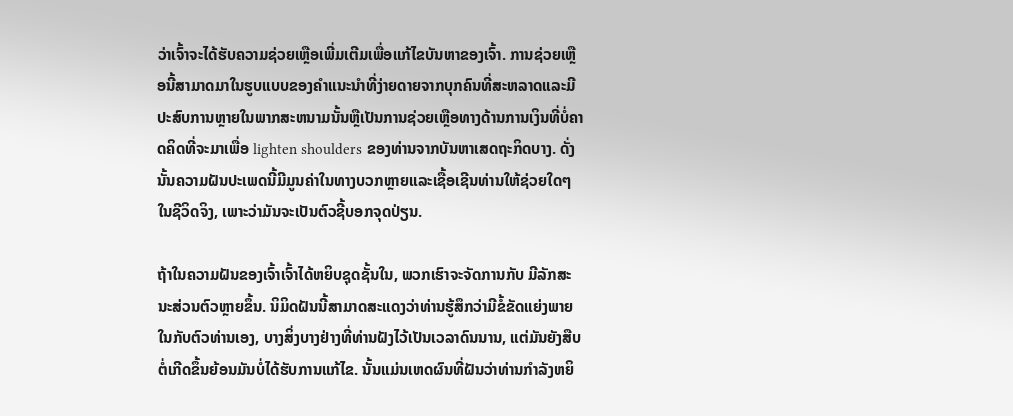ວ່າເຈົ້າຈະໄດ້ຮັບຄວາມຊ່ວຍເຫຼືອເພີ່ມເຕີມເພື່ອແກ້ໄຂບັນຫາຂອງເຈົ້າ. ການຊ່ວຍເຫຼືອນີ້ສາມາດມາໃນຮູບແບບຂອງຄໍາແນະນໍາທີ່ງ່າຍດາຍຈາກບຸກຄົນທີ່ສະຫລາດແລະມີປະສົບການຫຼາຍໃນພາກສະຫນາມນັ້ນຫຼືເປັນການຊ່ວຍເຫຼືອທາງດ້ານການເງິນທີ່ບໍ່ຄາດຄິດທີ່ຈະມາເພື່ອ lighten shoulders ຂອງທ່ານຈາກບັນຫາເສດຖະກິດບາງ. ດັ່ງນັ້ນຄວາມຝັນປະເພດນີ້ມີມູນຄ່າໃນທາງບວກຫຼາຍແລະເຊື້ອເຊີນທ່ານໃຫ້ຊ່ວຍໃດໆໃນຊີວິດຈິງ, ເພາະວ່າມັນຈະເປັນຕົວຊີ້ບອກຈຸດປ່ຽນ.

ຖ້າໃນຄວາມຝັນຂອງເຈົ້າເຈົ້າໄດ້ຫຍິບຊຸດຊັ້ນໃນ, ພວກເຮົາຈະຈັດການກັບ ມີລັກສະນະສ່ວນຕົວຫຼາຍຂຶ້ນ. ນິມິດຝັນນີ້ສາມາດສະແດງວ່າທ່ານຮູ້ສຶກວ່າມີຂໍ້ຂັດແຍ່ງພາຍໃນກັບຕົວທ່ານເອງ, ບາງສິ່ງບາງຢ່າງທີ່ທ່ານຝັງໄວ້ເປັນເວລາດົນນານ, ແຕ່ມັນຍັງສືບຕໍ່ເກີດຂຶ້ນຍ້ອນມັນບໍ່ໄດ້ຮັບການແກ້ໄຂ. ນັ້ນແມ່ນເຫດຜົນທີ່ຝັນວ່າທ່ານກໍາລັງຫຍິ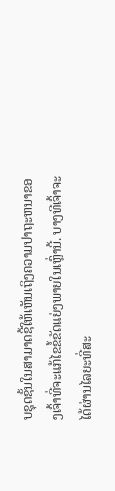ບຊຸດຊັ້ນໃນສາມາດຊີ້ໃຫ້ເຫັນເຖິງຄວາມປາຖະຫນາຂອງເຈົ້າທີ່ຈະແກ້ໄຂຂໍ້ຂັດແຍ່ງພາຍໃນເຫຼົ່ານີ້. ບາງທີເຈົ້າຈະໄດ້ຜ່ານໄລຍະທີ່ສະ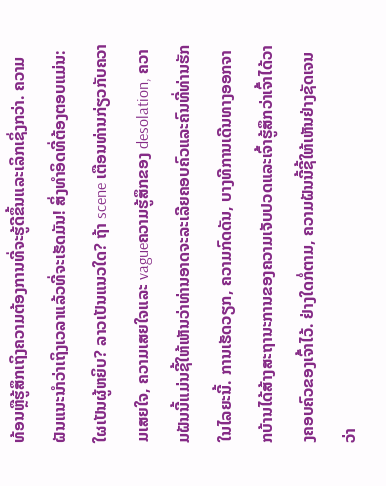ທ້ອນຫຼືຮູ້ສຶກເຖິງຄວາມຕ້ອງການທີ່ຈະຮູ້ດີຂຶ້ນແລະເລິກເຊິ່ງກວ່າ. ຄວາມຝັນແນະນຳວ່າເຖິງເວລາແລ້ວທີ່ຈະເຮັດມັນ! ສິ່ງທໍາອິດທີ່ຕ້ອງຕອບແມ່ນ: ໃຜເປັນຜູ້ຫຍິບ? ລາວເປັນແນວໃດ? ຖ້າ scene ເຕືອນທ່ານກ່ຽວກັບຄວາມເສຍໃຈ, ຄວາມເສຍໃຈແລະ vagueຄວາມຮູ້ສຶກຂອງ desolation, ຄວາມຝັນນີ້ແມ່ນຊີ້ໃຫ້ເຫັນວ່າທ່ານອາດຈະລະເລີຍຄອບຄົວແລະຄົນທີ່ທ່ານຮັກໃນໄລຍະນີ້. ການເຮັດວຽກ, ຄວາມກົດດັນ, ບາງທີການເດີນທາງອອກຈາກບ້ານໄດ້ສ້າງສະຖານະການຂອງຄວາມເຈັບປວດແລະເຈົ້າຮູ້ສຶກວ່າເຈົ້າໄດ້ວາງຄອບຄົວຂອງເຈົ້າໄວ້. ຢ່າງໃດກໍ່ຕາມ, ຄວາມຝັນນີ້ຊີ້ໃຫ້ເຫັນຢ່າງຊັດເຈນວ່າ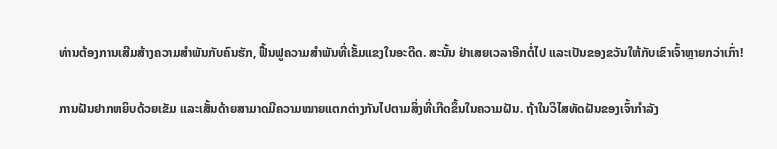ທ່ານຕ້ອງການເສີມສ້າງຄວາມສໍາພັນກັບຄົນຮັກ, ຟື້ນຟູຄວາມສໍາພັນທີ່ເຂັ້ມແຂງໃນອະດີດ. ສະນັ້ນ ຢ່າເສຍເວລາອີກຕໍ່ໄປ ແລະເປັນຂອງຂວັນໃຫ້ກັບເຂົາເຈົ້າຫຼາຍກວ່າເກົ່າ!

ການຝັນຢາກຫຍິບດ້ວຍເຂັມ ແລະເສັ້ນດ້າຍສາມາດມີຄວາມໝາຍແຕກຕ່າງກັນໄປຕາມສິ່ງທີ່ເກີດຂຶ້ນໃນຄວາມຝັນ. ຖ້າໃນວິໄສທັດຝັນຂອງເຈົ້າກໍາລັງ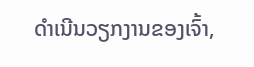ດໍາເນີນວຽກງານຂອງເຈົ້າ,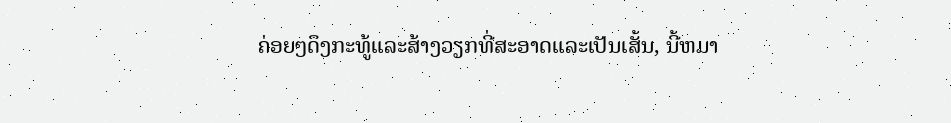ຄ່ອຍໆດຶງກະທູ້ແລະສ້າງວຽກທີ່ສະອາດແລະເປັນເສັ້ນ, ນີ້ຫມາ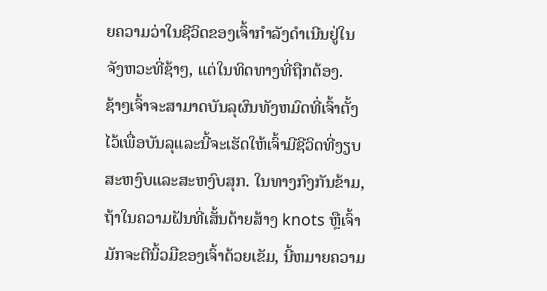ຍຄວາມວ່າໃນຊີວິດຂອງເຈົ້າກໍາລັງດໍາເນີນຢູ່ໃນຈັງຫວະທີ່ຊ້າໆ, ແຕ່ໃນທິດທາງທີ່ຖືກຕ້ອງ. ຊ້າໆເຈົ້າຈະສາມາດບັນລຸຜົນທັງຫມົດທີ່ເຈົ້າຕັ້ງໄວ້ເພື່ອບັນລຸແລະນີ້ຈະເຮັດໃຫ້ເຈົ້າມີຊີວິດທີ່ງຽບສະຫງົບແລະສະຫງົບສຸກ. ໃນທາງກົງກັນຂ້າມ, ຖ້າໃນຄວາມຝັນທີ່ເສັ້ນດ້າຍສ້າງ knots ຫຼືເຈົ້າມັກຈະຕີນິ້ວມືຂອງເຈົ້າດ້ວຍເຂັມ, ນີ້ຫມາຍຄວາມ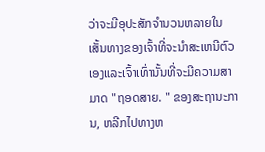ວ່າຈະມີອຸປະສັກຈໍານວນຫລາຍໃນເສັ້ນທາງຂອງເຈົ້າທີ່ຈະນໍາສະເຫນີຕົວເອງແລະເຈົ້າເທົ່ານັ້ນທີ່ຈະມີຄວາມສາມາດ "ຖອດສາຍ. " ຂອງສະຖານະການ, ຫລີກໄປທາງຫ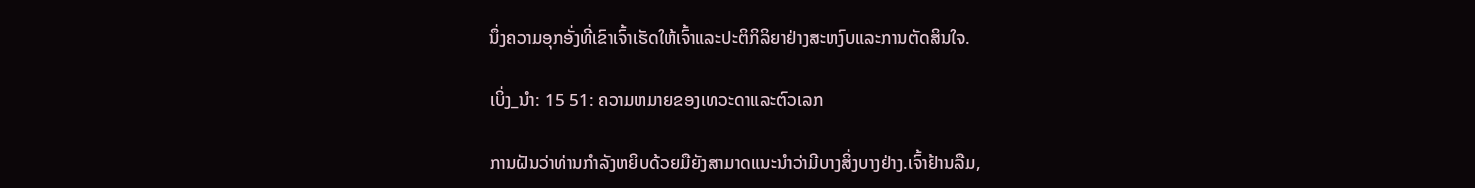ນຶ່ງຄວາມອຸກອັ່ງທີ່ເຂົາເຈົ້າເຮັດໃຫ້ເຈົ້າແລະປະຕິກິລິຍາຢ່າງສະຫງົບແລະການຕັດສິນໃຈ.

ເບິ່ງ_ນຳ: 15 51: ຄວາມຫມາຍຂອງເທວະດາແລະຕົວເລກ

ການຝັນວ່າທ່ານກໍາລັງຫຍິບດ້ວຍມືຍັງສາມາດແນະນໍາວ່າມີບາງສິ່ງບາງຢ່າງ.ເຈົ້າຢ້ານລືມ,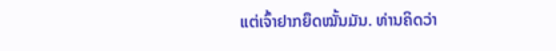ແຕ່ເຈົ້າຢາກຍຶດໝັ້ນມັນ. ທ່ານຄິດວ່າ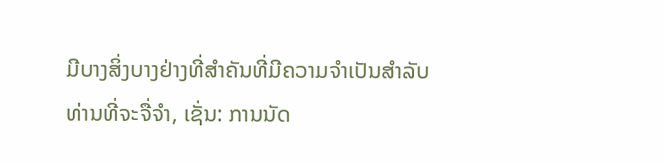ມີບາງສິ່ງບາງຢ່າງທີ່ສໍາຄັນທີ່ມີຄວາມຈໍາເປັນສໍາລັບທ່ານທີ່ຈະຈື່ຈໍາ, ເຊັ່ນ: ການນັດ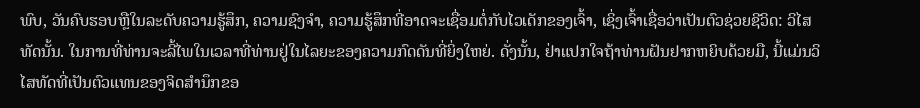ພົບ, ວັນຄົບຮອບຫຼືໃນລະດັບຄວາມຮູ້ສຶກ, ຄວາມຊົງຈໍາ, ຄວາມຮູ້ສຶກທີ່ອາດຈະເຊື່ອມຕໍ່ກັບໄວເດັກຂອງເຈົ້າ, ເຊິ່ງເຈົ້າເຊື່ອວ່າເປັນຕົວຊ່ວຍຊີວິດ: ວິໄສທັດນັ້ນ. ໃນການທີ່ທ່ານຈະລີ້ໄພໃນເວລາທີ່ທ່ານຢູ່ໃນໄລຍະຂອງຄວາມກົດດັນທີ່ຍິ່ງໃຫຍ່. ດັ່ງນັ້ນ, ຢ່າແປກໃຈຖ້າທ່ານຝັນຢາກຫຍິບດ້ວຍມື, ນີ້ແມ່ນວິໄສທັດທີ່ເປັນຕົວແທນຂອງຈິດສໍານຶກຂອ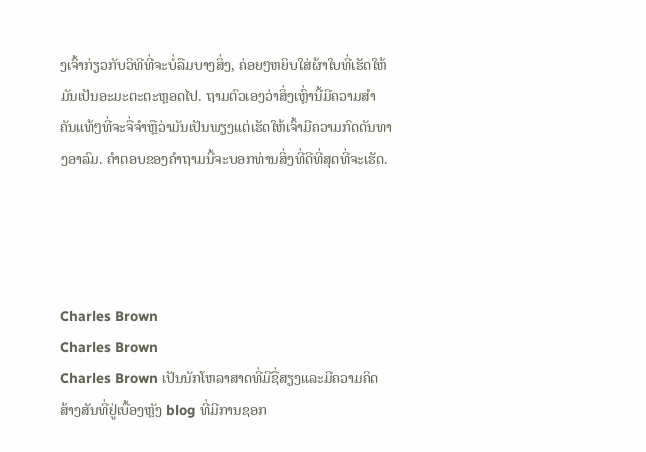ງເຈົ້າກ່ຽວກັບວິທີທີ່ຈະບໍ່ລືມບາງສິ່ງ, ຄ່ອຍໆຫຍິບໃສ່ຜ້າໃບທີ່ເຮັດໃຫ້ມັນເປັນອະມະຕະຕະຫຼອດໄປ. ຖາມຕົວເອງວ່າສິ່ງເຫຼົ່ານີ້ມີຄວາມສໍາຄັນແທ້ໆທີ່ຈະຈື່ຈໍາຫຼືວ່າມັນເປັນພຽງແຕ່ເຮັດໃຫ້ເຈົ້າມີຄວາມກົດດັນທາງອາລົມ. ຄໍາຕອບຂອງຄໍາຖາມນີ້ຈະບອກທ່ານສິ່ງທີ່ດີທີ່ສຸດທີ່ຈະເຮັດ.




Charles Brown
Charles Brown
Charles Brown ເປັນນັກໂຫລາສາດທີ່ມີຊື່ສຽງແລະມີຄວາມຄິດສ້າງສັນທີ່ຢູ່ເບື້ອງຫຼັງ blog ທີ່ມີການຊອກ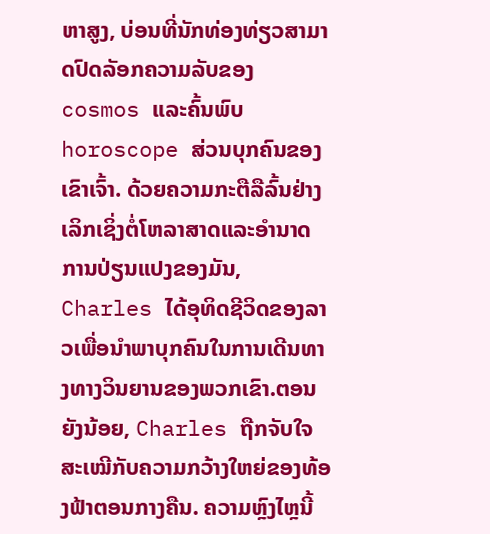ຫາສູງ, ບ່ອນທີ່ນັກທ່ອງທ່ຽວສາມາດປົດລັອກຄວາມລັບຂອງ cosmos ແລະຄົ້ນພົບ horoscope ສ່ວນບຸກຄົນຂອງເຂົາເຈົ້າ. ດ້ວຍຄວາມກະຕືລືລົ້ນຢ່າງເລິກເຊິ່ງຕໍ່ໂຫລາສາດແລະອໍານາດການປ່ຽນແປງຂອງມັນ, Charles ໄດ້ອຸທິດຊີວິດຂອງລາວເພື່ອນໍາພາບຸກຄົນໃນການເດີນທາງທາງວິນຍານຂອງພວກເຂົາ.ຕອນຍັງນ້ອຍ, Charles ຖືກຈັບໃຈສະເໝີກັບຄວາມກວ້າງໃຫຍ່ຂອງທ້ອງຟ້າຕອນກາງຄືນ. ຄວາມຫຼົງໄຫຼນີ້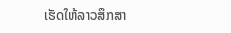ເຮັດໃຫ້ລາວສຶກສາ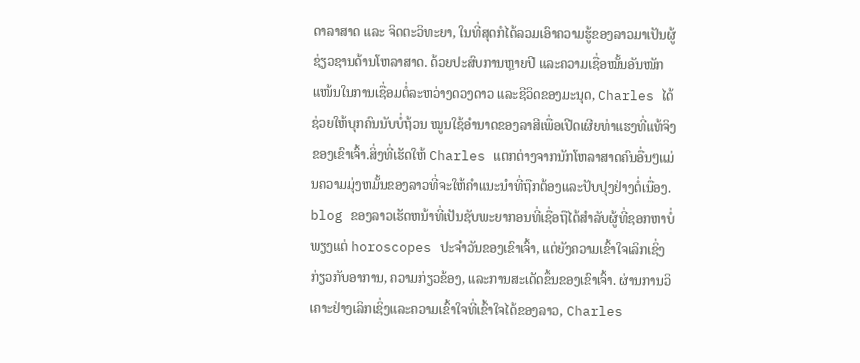ດາລາສາດ ແລະ ຈິດຕະວິທະຍາ, ໃນທີ່ສຸດກໍໄດ້ລວມເອົາຄວາມຮູ້ຂອງລາວມາເປັນຜູ້ຊ່ຽວຊານດ້ານໂຫລາສາດ. ດ້ວຍປະສົບການຫຼາຍປີ ແລະຄວາມເຊື່ອໝັ້ນອັນໜັກແໜ້ນໃນການເຊື່ອມຕໍ່ລະຫວ່າງດວງດາວ ແລະຊີວິດຂອງມະນຸດ, Charles ໄດ້ຊ່ວຍໃຫ້ບຸກຄົນນັບບໍ່ຖ້ວນ ໝູນໃຊ້ອຳນາດຂອງລາສີເພື່ອເປີດເຜີຍທ່າແຮງທີ່ແທ້ຈິງຂອງເຂົາເຈົ້າ.ສິ່ງທີ່ເຮັດໃຫ້ Charles ແຕກຕ່າງຈາກນັກໂຫລາສາດຄົນອື່ນໆແມ່ນຄວາມມຸ່ງຫມັ້ນຂອງລາວທີ່ຈະໃຫ້ຄໍາແນະນໍາທີ່ຖືກຕ້ອງແລະປັບປຸງຢ່າງຕໍ່ເນື່ອງ. blog ຂອງລາວເຮັດຫນ້າທີ່ເປັນຊັບພະຍາກອນທີ່ເຊື່ອຖືໄດ້ສໍາລັບຜູ້ທີ່ຊອກຫາບໍ່ພຽງແຕ່ horoscopes ປະຈໍາວັນຂອງເຂົາເຈົ້າ, ແຕ່ຍັງຄວາມເຂົ້າໃຈເລິກເຊິ່ງກ່ຽວກັບອາການ, ຄວາມກ່ຽວຂ້ອງ, ແລະການສະເດັດຂຶ້ນຂອງເຂົາເຈົ້າ. ຜ່ານການວິເຄາະຢ່າງເລິກເຊິ່ງແລະຄວາມເຂົ້າໃຈທີ່ເຂົ້າໃຈໄດ້ຂອງລາວ, Charles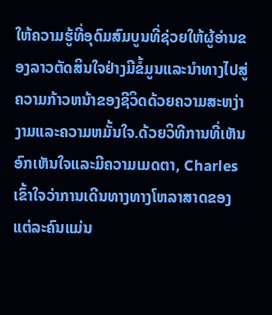ໃຫ້ຄວາມຮູ້ທີ່ອຸດົມສົມບູນທີ່ຊ່ວຍໃຫ້ຜູ້ອ່ານຂອງລາວຕັດສິນໃຈຢ່າງມີຂໍ້ມູນແລະນໍາທາງໄປສູ່ຄວາມກ້າວຫນ້າຂອງຊີວິດດ້ວຍຄວາມສະຫງ່າງາມແລະຄວາມຫມັ້ນໃຈ.ດ້ວຍວິທີການທີ່ເຫັນອົກເຫັນໃຈແລະມີຄວາມເມດຕາ, Charles ເຂົ້າໃຈວ່າການເດີນທາງທາງໂຫລາສາດຂອງແຕ່ລະຄົນແມ່ນ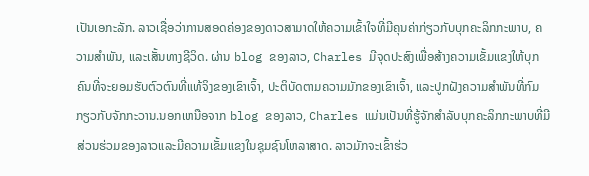ເປັນເອກະລັກ. ລາວເຊື່ອວ່າການສອດຄ່ອງຂອງດາວສາມາດໃຫ້ຄວາມເຂົ້າໃຈທີ່ມີຄຸນຄ່າກ່ຽວກັບບຸກຄະລິກກະພາບ, ຄວາມສໍາພັນ, ແລະເສັ້ນທາງຊີວິດ. ຜ່ານ blog ຂອງລາວ, Charles ມີຈຸດປະສົງເພື່ອສ້າງຄວາມເຂັ້ມແຂງໃຫ້ບຸກຄົນທີ່ຈະຍອມຮັບຕົວຕົນທີ່ແທ້ຈິງຂອງເຂົາເຈົ້າ, ປະຕິບັດຕາມຄວາມມັກຂອງເຂົາເຈົ້າ, ແລະປູກຝັງຄວາມສໍາພັນທີ່ກົມກຽວກັບຈັກກະວານ.ນອກເຫນືອຈາກ blog ຂອງລາວ, Charles ແມ່ນເປັນທີ່ຮູ້ຈັກສໍາລັບບຸກຄະລິກກະພາບທີ່ມີສ່ວນຮ່ວມຂອງລາວແລະມີຄວາມເຂັ້ມແຂງໃນຊຸມຊົນໂຫລາສາດ. ລາວມັກຈະເຂົ້າຮ່ວ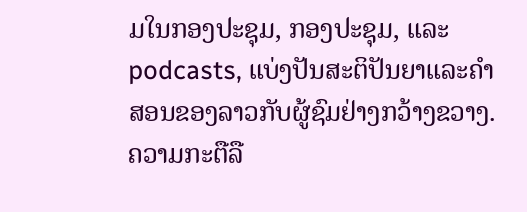ມໃນກອງປະຊຸມ, ກອງປະຊຸມ, ແລະ podcasts, ແບ່ງປັນສະຕິປັນຍາແລະຄໍາສອນຂອງລາວກັບຜູ້ຊົມຢ່າງກວ້າງຂວາງ. ຄວາມກະຕືລື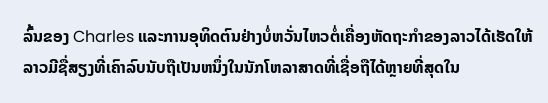ລົ້ນຂອງ Charles ແລະການອຸທິດຕົນຢ່າງບໍ່ຫວັ່ນໄຫວຕໍ່ເຄື່ອງຫັດຖະກໍາຂອງລາວໄດ້ເຮັດໃຫ້ລາວມີຊື່ສຽງທີ່ເຄົາລົບນັບຖືເປັນຫນຶ່ງໃນນັກໂຫລາສາດທີ່ເຊື່ອຖືໄດ້ຫຼາຍທີ່ສຸດໃນ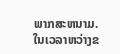ພາກສະຫນາມ.ໃນເວລາຫວ່າງຂ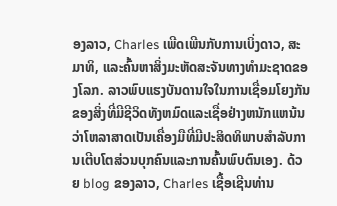ອງລາວ, Charles ເພີດເພີນກັບການເບິ່ງດາວ, ສະມາທິ, ແລະຄົ້ນຫາສິ່ງມະຫັດສະຈັນທາງທໍາມະຊາດຂອງໂລກ. ລາວພົບແຮງບັນດານໃຈໃນການເຊື່ອມໂຍງກັນຂອງສິ່ງທີ່ມີຊີວິດທັງຫມົດແລະເຊື່ອຢ່າງຫນັກແຫນ້ນວ່າໂຫລາສາດເປັນເຄື່ອງມືທີ່ມີປະສິດທິພາບສໍາລັບການເຕີບໂຕສ່ວນບຸກຄົນແລະການຄົ້ນພົບຕົນເອງ. ດ້ວຍ blog ຂອງລາວ, Charles ເຊື້ອເຊີນທ່ານ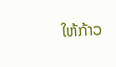ໃຫ້ກ້າວ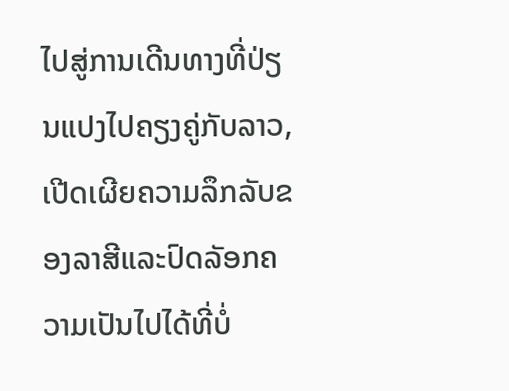ໄປສູ່ການເດີນທາງທີ່ປ່ຽນແປງໄປຄຽງຄູ່ກັບລາວ, ເປີດເຜີຍຄວາມລຶກລັບຂອງລາສີແລະປົດລັອກຄວາມເປັນໄປໄດ້ທີ່ບໍ່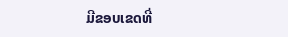ມີຂອບເຂດທີ່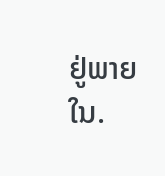ຢູ່ພາຍໃນ.